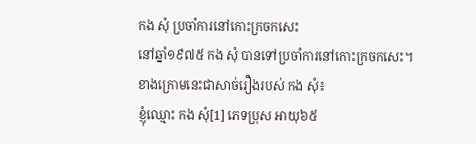កង សុំ ប្រចាំការនៅកោះក្រចកសេះ
នៅឆ្នាំ១៩៧៥ កង សុំ បានទៅប្រចាំការនៅកោះក្រចកសេះ។ ខាងក្រោមនេះជាសាច់រឿងរបស់ កង សុំ៖
ខ្ញុំឈ្មោះ កង សុំ[1] ភេទប្រុស អាយុ៦៥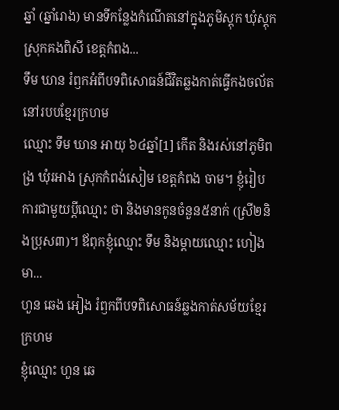ឆ្នាំ (ឆ្នាំរោង) មានទីកន្លែងកំណើតនៅក្នុងភូមិស្ដុក ឃុំស្ដុក ស្រុកគងពិសី ខេត្តកំពង...
ទឹម ឃាន រំឭកអំពីបទពិសោធន៍ជីវិតឆ្លងកាត់ធ្វើកងចល័តនៅរបបខ្មែរក្រហម
ឈ្មោះ ទឹម ឃាន អាយុ ៦៤ឆ្នាំ[1] កើត និងរស់នៅភូមិពង្រ ឃុំរអាង ស្រុកកំពង់សៀម ខេត្តកំពង ចាម។ ខ្ញុំរៀបការជាមួយប្ដីឈ្មោះ ថា និងមានកូនចំនួន៥នាក់ (ស្រី២និងប្រុស៣)។ ឪពុកខ្ញុំឈ្មោះ ទឹម និងម្ដាយឈ្មោះ ហៀង មា...
ហួន ឆេង អៀង រំឭកពីបទពិសោធន៍ឆ្លងកាត់សម័យខ្មែរក្រហម
ខ្ញុំឈ្មោះ ហួន ឆេ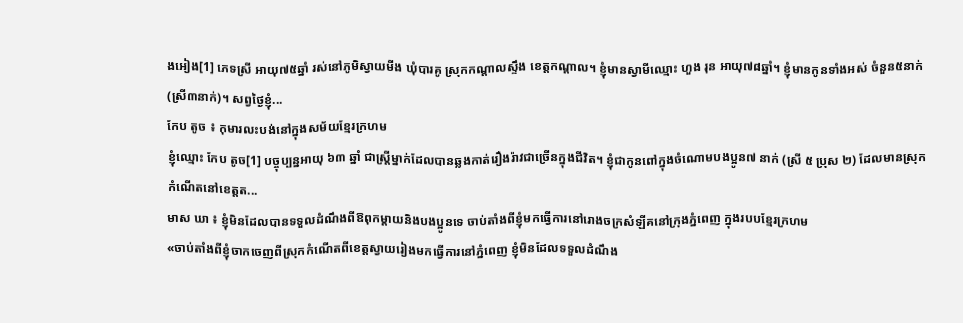ងអៀង[1] ភេទស្រី អាយុ៧៥ឆ្នាំ រស់នៅភូមិស្វាយមីង ឃុំបារគូ ស្រុកកណ្តាលស្ទឹង ខេត្តកណ្តាល។ ខ្ញុំមានស្វាមីឈ្មោះ ហួង រុន អាយុ៧៨ឆ្នាំ។ ខ្ញុំមានកូនទាំងអស់ ចំនួន៥នាក់ (ស្រី៣នាក់)។ សព្វថ្ងៃខ្ញុំ...
កែប តូច ៖ កុមារលះបង់នៅក្នុងសម័យខ្មែរក្រហម
ខ្ញុំឈ្មោះ កែប តូច[1] បច្ចុប្បន្នអាយុ ៦៣ ឆ្នាំ ជាស្ត្រីម្នាក់ដែលបានឆ្លងកាត់រឿងរ៉ាវជាច្រើនក្នុងជីវិត។ ខ្ញុំជាកូនពៅក្នុងចំណោមបងប្អូន៧ នាក់ (ស្រី ៥ ប្រុស ២) ដែលមានស្រុកកំណើតនៅខេត្តត...
មាស ឃា ៖ ខ្ញុំមិនដែលបានទទួលដំណឹងពីឱពុកម្តាយនិងបងប្អូនទេ ចាប់តាំងពីខ្ញុំមកធ្វើការនៅរោងចក្រសំឡីគនៅក្រុងភ្នំពេញ ក្នុងរបបខ្មែរក្រហម
«ចាប់តាំងពីខ្ញុំចាកចេញពីស្រុកកំណើតពីខេត្តស្វាយរៀងមកធ្វើការនៅភ្នំពេញ ខ្ញុំមិនដែលទទួលដំណឹង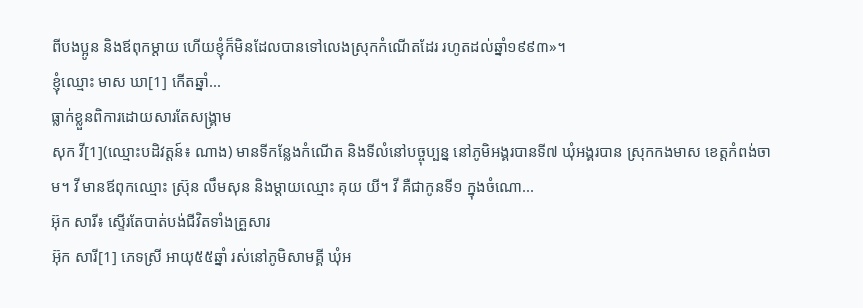ពីបងប្អូន និងឪពុកម្តាយ ហើយខ្ញុំក៏មិនដែលបានទៅលេងស្រុកកំណើតដែរ រហូតដល់ឆ្នាំ១៩៩៣»។
ខ្ញុំឈ្មោះ មាស ឃា[1] កើតឆ្នាំ...
ធ្លាក់ខ្លួនពិការដោយសារតែសង្រ្គាម
សុក វី[1](ឈ្មោះបដិវត្តន៍៖ ណាង) មានទីកន្លែងកំណើត និងទីលំនៅបច្ចុប្បន្ន នៅភូមិអង្គរបានទី៧ ឃុំអង្គរបាន ស្រុកកងមាស ខេត្តកំពង់ចាម។ វី មានឪពុកឈ្មោះ ស្រ៊ុន លឹមសុន និងម្ដាយឈ្មោះ គុយ យី។ វី គឺជាកូនទី១ ក្នុងចំណោ...
អ៊ុក សារី៖ ស្ទើរតែបាត់បង់ជីវិតទាំងគ្រួសារ
អ៊ុក សារី[1] ភេទស្រី អាយុ៥៥ឆ្នាំ រស់នៅភូមិសាមគ្គី ឃុំអ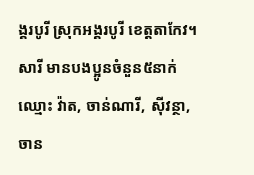ង្គរបូរី ស្រុកអង្គរបូរី ខេត្តតាកែវ។ សារី មានបងប្អូនចំនួន៥នាក់ឈ្មោះ វ៉ាត, ចាន់ណារី, ស៊ីវន្ថា, ចាន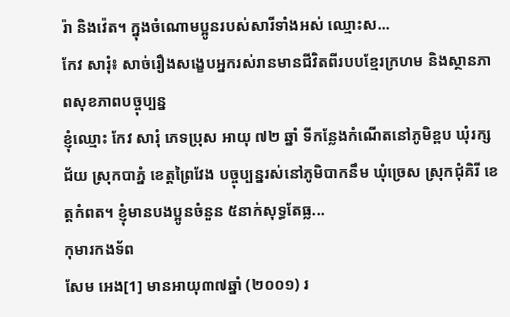រ៉ា និងវ៉េត។ ក្នុងចំណោមប្អូនរបស់សារីទាំងអស់ ឈ្មោះស...
កែវ សារុំ៖ សាច់រឿងសង្ខេបអ្នករស់រានមានជីវិតពីរបបខ្មែរក្រហម និងស្ថានភាពសុខភាពបច្ចុប្បន្ន
ខ្ញុំឈ្មោះ កែវ សារុំ ភេទប្រុស អាយុ ៧២ ឆ្នាំ ទីកន្លែងកំណើតនៅភូមិខ្ពប ឃុំរក្សជ័យ ស្រុកបាភ្នំ ខេត្តព្រៃវែង បច្ចុប្បន្នរស់នៅភូមិបាកនឹម ឃុំច្រេស ស្រុកជុំគិរី ខេត្តកំពត។ ខ្ញុំមានបងប្អូនចំនួន ៥នាក់សុទ្ធតែធ្ល...
កុមារកងទ័ព
សែម អេង[1] មានអាយុ៣៧ឆ្នាំ (២០០១) រ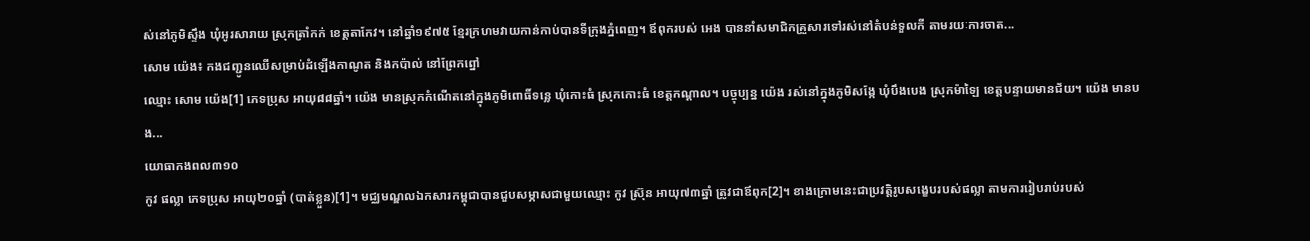ស់នៅភូមិស្ទឹង ឃុំអូរសារាយ ស្រុកត្រាំកក់ ខេត្តតាកែវ។ នៅឆ្នាំ១៩៧៥ ខ្មែរក្រហមវាយកាន់កាប់បានទីក្រុងភ្នំពេញ។ ឪពុករបស់ អេង បាននាំសមាជិកគ្រួសារទៅរស់នៅតំបន់ទួលកី តាមរយៈការចាត...
សោម យ៉េង៖ កងជញ្ជូនឈើសម្រាប់ដំឡើងកាណូត និងកប៉ាល់ នៅព្រែកព្នៅ
ឈ្មោះ សោម យ៉េង[1] ភេទប្រុស អាយុ៨៨ឆ្នាំ។ យ៉េង មានស្រុកកំណើតនៅក្នុងភូមិពោធិ៍ទន្លេ ឃុំកោះធំ ស្រុកកោះធំ ខេត្តកណ្ដាល។ បច្ចុប្បន្ន យ៉េង រស់នៅក្នុងភូមិសង្កែ ឃុំបឹងបេង ស្រុកម៉ាឡៃ ខេត្តបន្ទាយមានជ័យ។ យ៉េង មានបង...
យោធាកងពល៣១០
កូវ ផល្លា ភេទប្រុស អាយុ២០ឆ្នាំ (បាត់ខ្លួន)[1]។ មជ្ឈមណ្ឌលឯកសារកម្ពុជាបានជួបសម្ភាសជាមួយឈ្មោះ កូវ ស្រ៊ុន អាយុ៧៣ឆ្នាំ ត្រូវជាឪពុក[2]។ ខាងក្រោមនេះជាប្រវត្តិរូបសង្ខេបរបស់ផល្លា តាមការរៀបរាប់របស់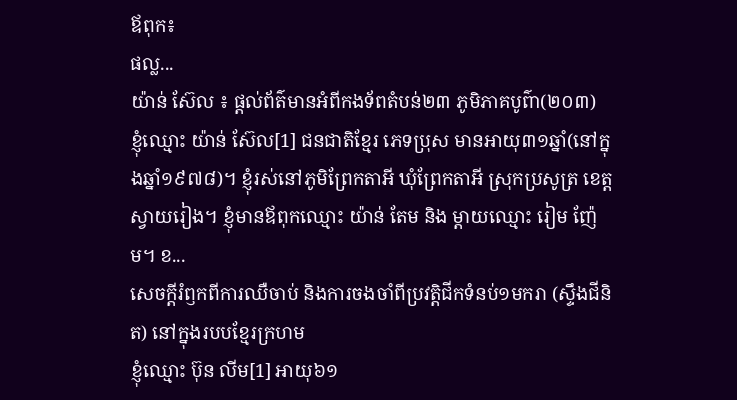ឪពុក៖
ផល្ល...
យ៉ាន់ ស៊ែល ៖ ផ្ដល់ព័ត៌មានអំពីកងទ័ពតំបន់២៣ ភូមិភាគបូព៌ា(២០៣)
ខ្ញុំឈ្មោះ យ៉ាន់ ស៊ែល[1] ជនជាតិខ្មែរ ភេទប្រុស មានអាយុ៣១ឆ្នាំ(នៅក្នុងឆ្នាំ១៩៧៨)។ ខ្ញុំរស់នៅភូមិព្រែកតាអី ឃុំព្រែកតាអី ស្រុកប្រសូត្រ ខេត្តស្វាយរៀង។ ខ្ញុំមានឪពុកឈ្មោះ យ៉ាន់ តែម និង ម្ដាយឈ្មោះ រៀម ញ៉ែម។ ខ...
សេចក្តីរំឭកពីការឈឺចាប់ និងការចងចាំពីប្រវត្តិជីកទំនប់១មករា (ស្ទឹងជីនិត) នៅក្នុងរបបខ្មែរក្រហម
ខ្ញុំឈ្មោះ ប៊ុន លីម[1] អាយុ៦១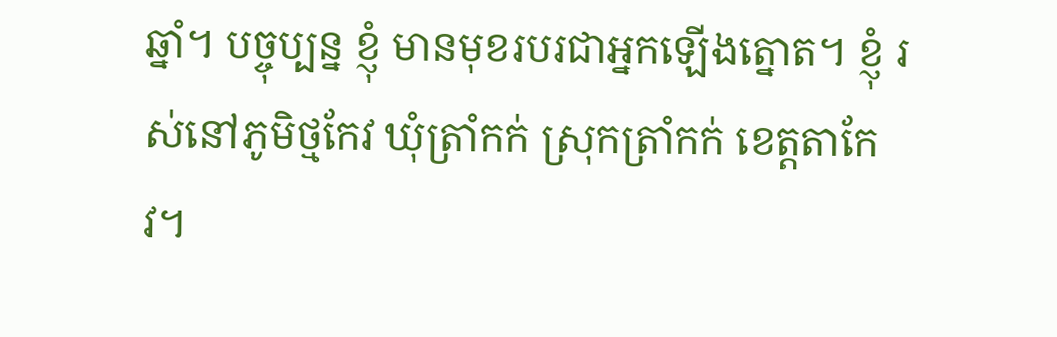ឆ្នាំ។ បច្ចុប្បន្ន ខ្ញុំ មានមុខរបរជាអ្នកឡើងត្នោត។ ខ្ញុំ រស់នៅភូមិថ្មកែវ ឃុំត្រាំកក់ ស្រុកត្រាំកក់ ខេត្តតាកែវ។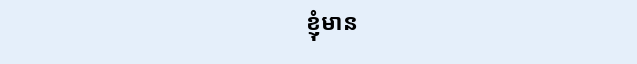ខ្ញុំមាន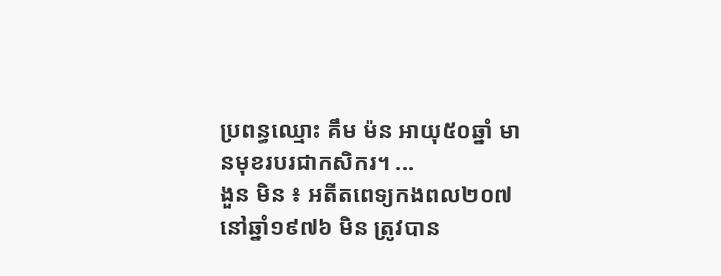ប្រពន្ធឈ្មោះ គឹម ម៉ន អាយុ៥០ឆ្នាំ មានមុខរបរជាកសិករ។ ...
ងួន មិន ៖ អតីតពេទ្យកងពល២០៧
នៅឆ្នាំ១៩៧៦ មិន ត្រូវបាន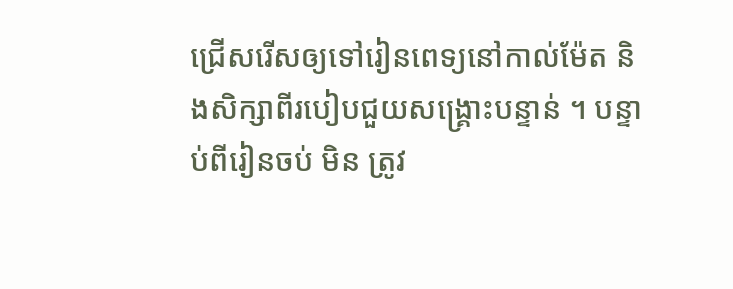ជ្រើសរើសឲ្យទៅរៀនពេទ្យនៅកាល់ម៉ែត និងសិក្សាពីរបៀបជួយសង្រ្គោះបន្ទាន់ ។ បន្ទាប់ពីរៀនចប់ មិន ត្រូវ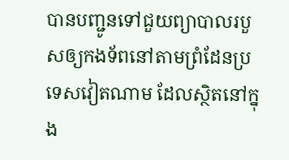បានបញ្ជូនទៅជួយព្យាបាលរបួសឲ្យកងទ័ពនៅតាមព្រំដែនប្រទេសវៀតណាម ដែលស្ថិតនៅក្នុង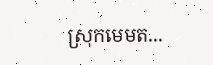ស្រុកមេមត...